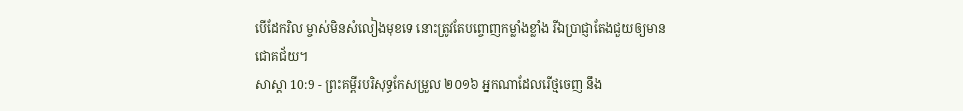បើដែករិល ម្ចាស់មិនសំលៀងមុខទេ នោះត្រូវតែបព្ចោញកម្លាំងខ្លាំង រីឯប្រាជ្ញាតែងជួយឲ្យមានជោគជ័យ។
សាស្តា 10:9 - ព្រះគម្ពីរបរិសុទ្ធកែសម្រួល ២០១៦ អ្នកណាដែលរើថ្មចេញ នឹង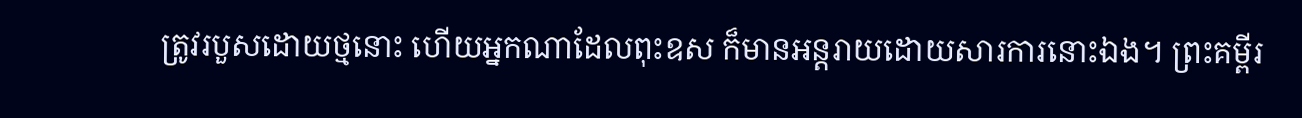ត្រូវរបួសដោយថ្មនោះ ហើយអ្នកណាដែលពុះឧស ក៏មានអន្តរាយដោយសារការនោះឯង។ ព្រះគម្ពីរ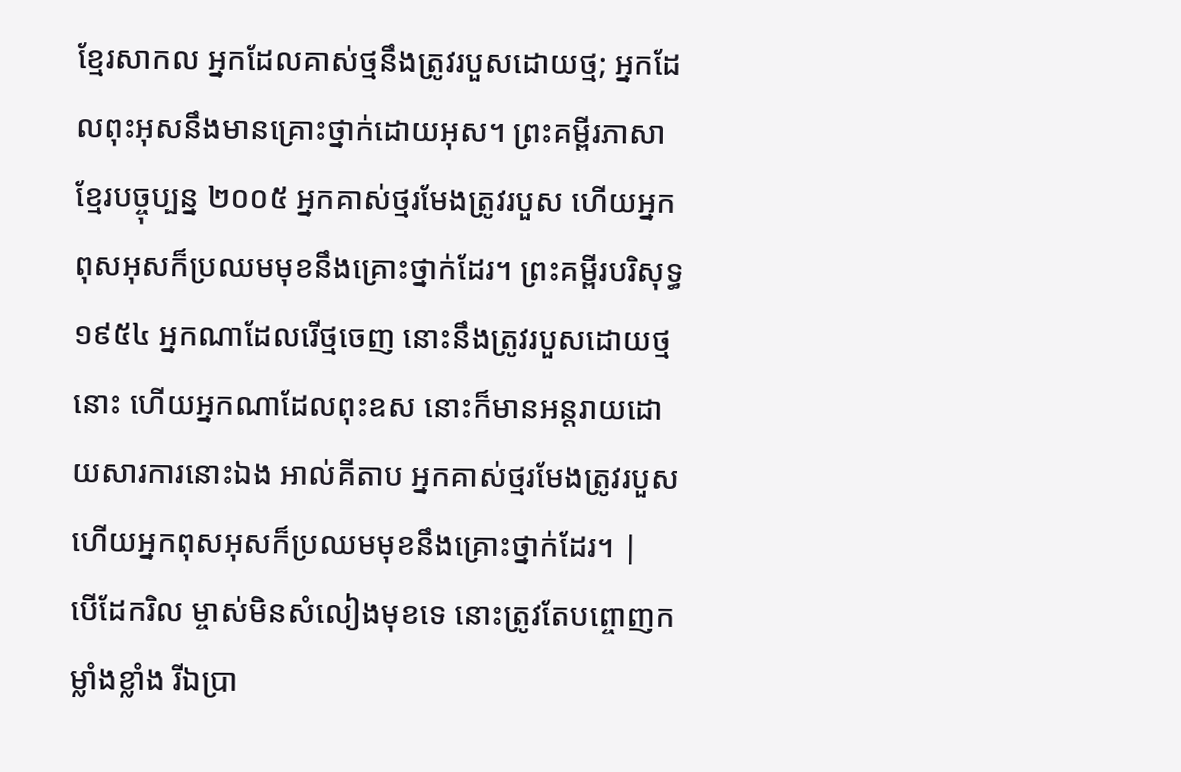ខ្មែរសាកល អ្នកដែលគាស់ថ្មនឹងត្រូវរបួសដោយថ្ម; អ្នកដែលពុះអុសនឹងមានគ្រោះថ្នាក់ដោយអុស។ ព្រះគម្ពីរភាសាខ្មែរបច្ចុប្បន្ន ២០០៥ អ្នកគាស់ថ្មរមែងត្រូវរបួស ហើយអ្នកពុសអុសក៏ប្រឈមមុខនឹងគ្រោះថ្នាក់ដែរ។ ព្រះគម្ពីរបរិសុទ្ធ ១៩៥៤ អ្នកណាដែលរើថ្មចេញ នោះនឹងត្រូវរបួសដោយថ្មនោះ ហើយអ្នកណាដែលពុះឧស នោះក៏មានអន្តរាយដោយសារការនោះឯង អាល់គីតាប អ្នកគាស់ថ្មរមែងត្រូវរបួស ហើយអ្នកពុសអុសក៏ប្រឈមមុខនឹងគ្រោះថ្នាក់ដែរ។ |
បើដែករិល ម្ចាស់មិនសំលៀងមុខទេ នោះត្រូវតែបព្ចោញកម្លាំងខ្លាំង រីឯប្រា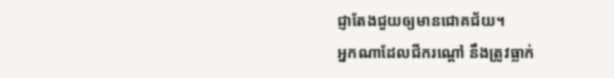ជ្ញាតែងជួយឲ្យមានជោគជ័យ។
អ្នកណាដែលជីករណ្តៅ នឹងត្រូវធ្លាក់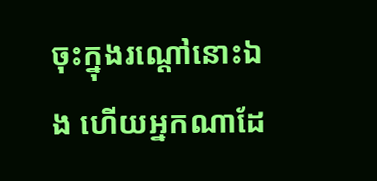ចុះក្នុងរណ្តៅនោះឯង ហើយអ្នកណាដែ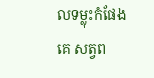លទម្លុះកំផែងគេ សត្វព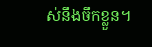ស់នឹងចឹកខ្លួន។